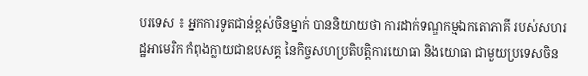បរទេស ៖ អ្នកការទូតជាន់ខ្ពស់ចិនម្នាក់ បាននិយាយថា ការដាក់ទណ្ឌកម្មឯកតោភាគី របស់សហរដ្ឋអាមេរិក កំពុងក្លាយជាឧបសគ្គ នៃកិច្ចសហប្រតិបត្តិការយោធា និងយោធា ជាមួយប្រទេសចិន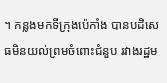។ កន្លងមកទីក្រុងប៉េកាំង បានបដិសេធមិនយល់ព្រមចំពោះជំនួប រវាងរដ្ឋម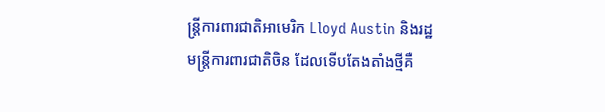ន្ត្រីការពារជាតិអាមេរិក Lloyd Austin និងរដ្ឋមន្ត្រីការពារជាតិចិន ដែលទើបតែងតាំងថ្មីគឺ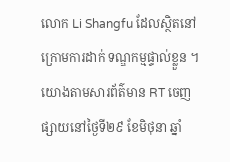លោក Li Shangfu ដែលស្ថិតនៅក្រោមការដាក់ ទណ្ឌកម្មផ្ទាល់ខ្លួន ។
យោងតាមសារព័ត៌មាន RT ចេញផ្សាយនៅថ្ងៃទី២៩ ខែមិថុនា ឆ្នាំ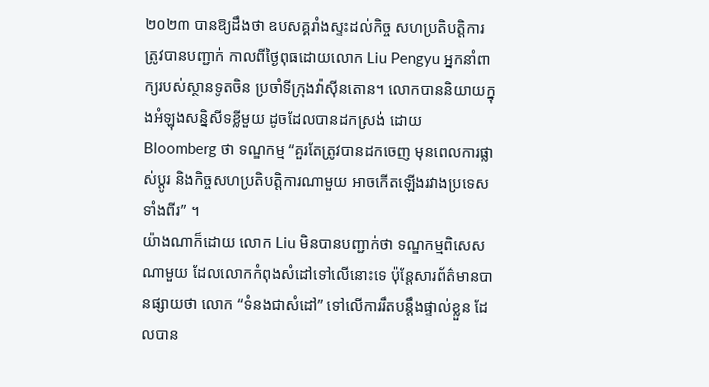២០២៣ បានឱ្យដឹងថា ឧបសគ្គរាំងស្ទះដល់កិច្ច សហប្រតិបត្តិការត្រូវបានបញ្ជាក់ កាលពីថ្ងៃពុធដោយលោក Liu Pengyu អ្នកនាំពាក្យរបស់ស្ថានទូតចិន ប្រចាំទីក្រុងវ៉ាស៊ីនតោន។ លោកបាននិយាយក្នុងអំឡុងសន្និសីទខ្លីមួយ ដូចដែលបានដកស្រង់ ដោយ Bloomberg ថា ទណ្ឌកម្ម “គួរតែត្រូវបានដកចេញ មុនពេលការផ្លាស់ប្តូរ និងកិច្ចសហប្រតិបត្តិការណាមួយ អាចកើតឡើងរវាងប្រទេសទាំងពីរ” ។
យ៉ាងណាក៏ដោយ លោក Liu មិនបានបញ្ជាក់ថា ទណ្ឌកម្មពិសេសណាមួយ ដែលលោកកំពុងសំដៅទៅលើនោះទេ ប៉ុន្តែសារព័ត៌មានបានផ្សាយថា លោក “ទំនងជាសំដៅ” ទៅលើការរឹតបន្តឹងផ្ទាល់ខ្លួន ដែលបាន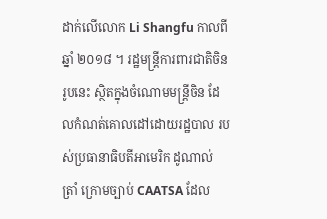ដាក់លើលោក Li Shangfu កាលពីឆ្នាំ ២០១៨ ។ រដ្ឋមន្ត្រីការពារជាតិចិនរូបនេះ ស្ថិតក្នុងចំណោមមន្ត្រីចិន ដែលកំណត់គោលដៅដោយរដ្ឋបាល របស់ប្រធានាធិបតីអាមេរិក ដូណាល់ ត្រាំ ក្រោមច្បាប់ CAATSA ដែល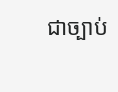ជាច្បាប់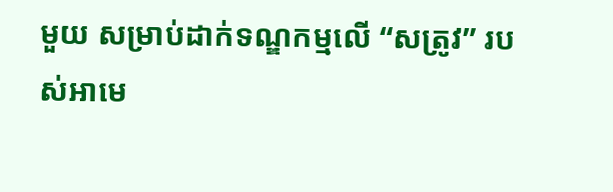មួយ សម្រាប់ដាក់ទណ្ឌកម្មលើ “សត្រូវ” របស់អាមេ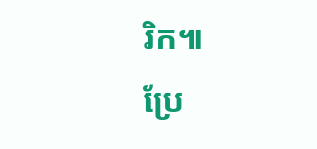រិក៕
ប្រែ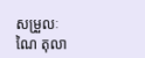សម្រួលៈ ណៃ តុលា